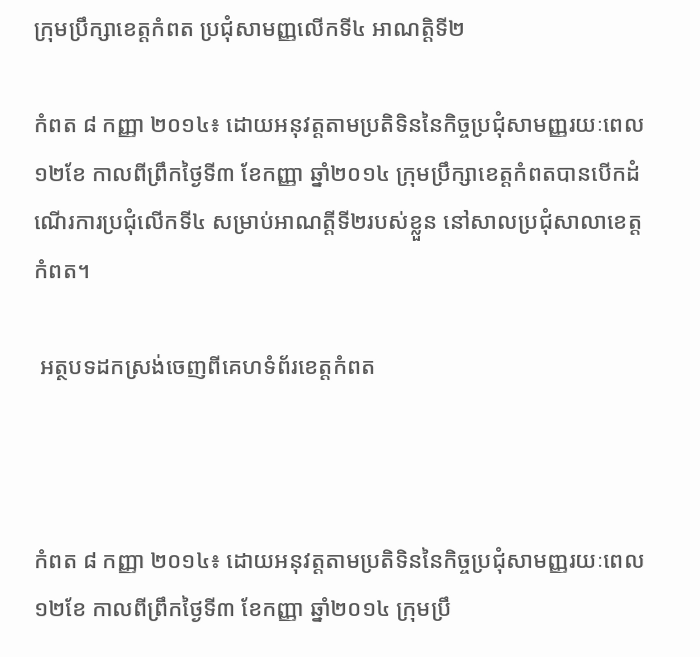ក្រុមប្រឹក្សាខេត្តកំពត ប្រជុំសាមញ្ញលើកទី៤ អាណត្តិទី២

កំពត ៨ កញ្ញា ២០១៤៖ ដោយអនុវត្តតាមប្រតិទិននៃកិច្ចប្រជុំសាមញ្ញរយៈពេល១២ខែ កាលពីព្រឹកថ្ងៃទី៣ ខែកញ្ញា ឆ្នាំ២០១៤ ក្រុមប្រឹក្សាខេត្តកំពតបានបើកដំណើរការប្រជុំលើកទី៤ សម្រាប់អាណត្តីទី២របស់ខ្លួន នៅសាលប្រជុំសាលាខេត្តកំពត។

 អត្ថបទដកស្រង់ចេញពីគេហទំព័រខេត្តកំពត



កំពត ៨ កញ្ញា ២០១៤៖ ដោយអនុវត្តតាមប្រតិទិននៃកិច្ចប្រជុំសាមញ្ញរយៈពេល១២ខែ កាលពីព្រឹកថ្ងៃទី៣ ខែកញ្ញា ឆ្នាំ២០១៤ ក្រុមប្រឹ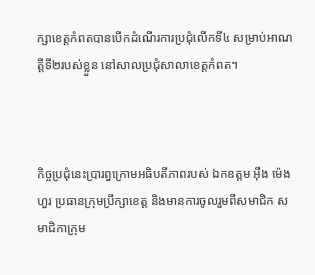ក្សាខេត្តកំពតបានបើកដំណើរការប្រជុំលើកទី៤ សម្រាប់អាណត្តីទី២របស់ខ្លួន នៅសាលប្រជុំសាលាខេត្តកំពត។



កិច្ចប្រជុំនេះប្រារព្ធក្រោមអធិបតីភាពរបស់ ឯកឧត្ដម អ៊ឹង ម៉េងហួរ ប្រធានក្រុមប្រឹក្សាខេត្ត និងមានការចូលរួមពីសមាជិក សមាជិកាក្រុម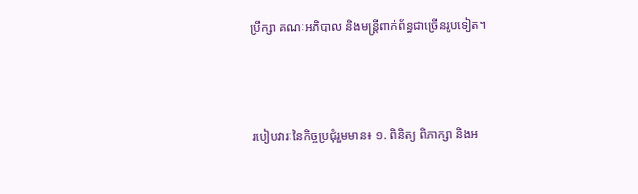ប្រឹក្សា គណៈអភិបាល និងមន្ត្រីពាក់ព័ន្ធជាច្រើនរូបទៀត។



របៀបវារៈនៃកិច្ចប្រជុំរួមមាន៖ ១. ពិនិត្យ ពិភាក្សា និងអ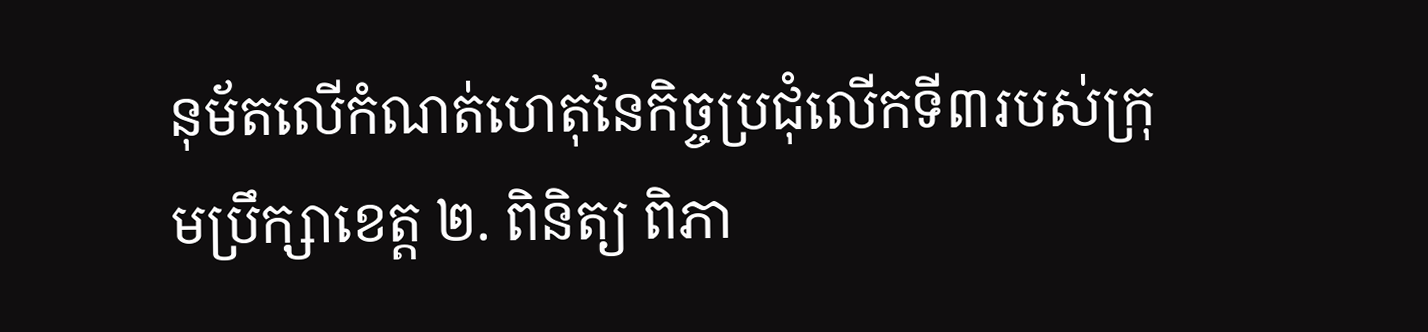នុម័តលើកំណត់ហេតុនៃកិច្ចប្រជុំលើកទី៣របស់ក្រុមប្រឹក្សាខេត្ត ២. ពិនិត្យ ពិភា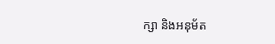ក្សា និងអនុម័ត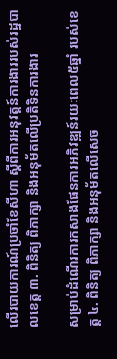លើរបាយការណ៍ប្រចាំខែសីហា ស្ដីពីការអនុវត្តន៍ការងាររបស់រដ្ឋបាលខេត្ត ៣. ពិនិត្យ ពិភាក្សា និងអនុម័តលើប្រតិទិនការងារ

សម្រាប់ដំណើរការកសាងផែនការអភិវឌ្ឍន៍រយៈពេល៥ឆ្នាំ របស់ខេត្ត ៤. ពិនិត្យ ពិភាក្សា និងអនុម័តលើសេច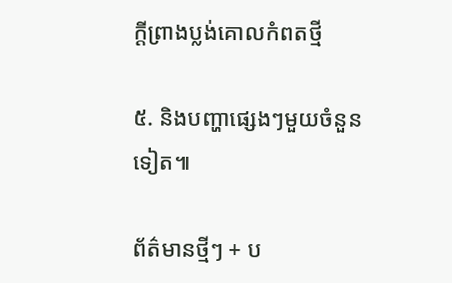ក្ដីព្រាងប្លង់គោលកំពតថ្មី

៥. និងបញ្ហាផ្សេងៗមួយចំនួនទៀត៕

ព័ត៌មានថ្មីៗ + ប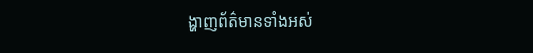ង្ហាញព័ត៌មានទាំងអស់